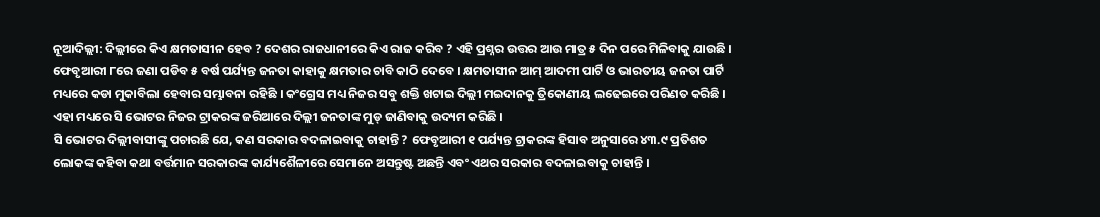ନୂଆଦିଲ୍ଲୀ: ଦିଲ୍ଲୀରେ କିଏ କ୍ଷମତାସୀନ ହେବ ? ଦେଶର ରାଜଧାନୀରେ କିଏ ରାଜ କରିବ ? ଏହି ପ୍ରଶ୍ନର ଉତ୍ତର ଆଉ ମାତ୍ର ୫ ଦିନ ପରେ ମିଳିବାକୁ ଯାଉଛି । ଫେବୃଆରୀ ୮ରେ ଜଣା ପଡିବ ୫ ବର୍ଷ ପର୍ଯ୍ୟନ୍ତ ଜନତା କାହାକୁ କ୍ଷମତାର ଚାବି କାଠି ଦେବେ । କ୍ଷମତାସୀନ ଆମ୍ ଆଦମୀ ପାର୍ଟି ଓ ଭାରତୀୟ ଜନତା ପାର୍ଟି ମଧ୍ୟରେ କଡା ମୁକାବିଲା ହେବାର ସମ୍ଭାବନା ରହିଛି । କଂଗ୍ରେସ ମଧ୍ୟ ନିଜର ସବୁ ଶକ୍ତି ଖଟାଇ ଦିଲ୍ଲୀ ମଇଦାନକୁ ତ୍ରିକୋଣୀୟ ଲଢେଇରେ ପରିଣତ କରିଛି । ଏହା ମଧ୍ୟରେ ସି ଭୋଟର ନିଜର ଟ୍ରାକରଙ୍କ ଜରିଆରେ ଦିଲ୍ଲୀ ଜନତାଙ୍କ ମୁଡ୍ ଜାଣିବାକୁ ଉଦ୍ୟମ କରିଛି ।
ସି ଭୋଟର ଦିଲ୍ଲୀବାସୀଙ୍କୁ ପଚାରଛି ଯେ, କଣ ସରକାର ବଦଳାଇବାକୁ ଚାହାନ୍ତି ? ଫେବୃଆରୀ ୧ ପର୍ଯ୍ୟନ୍ତ ଟ୍ରାକରଙ୍କ ହିସାବ ଅନୁସାରେ ୪୩.୯ ପ୍ରତିଶତ ଲୋକଙ୍କ କହିବା କଥା ବର୍ତ୍ତମାନ ସରକାରଙ୍କ କାର୍ଯ୍ୟଶୈଳୀରେ ସେମାନେ ଅସନ୍ତୁଷ୍ଟ ଅଛନ୍ତି ଏବଂ ଏଥର ସରକାର ବଦଳାଇବାକୁ ଚାହାନ୍ତି ।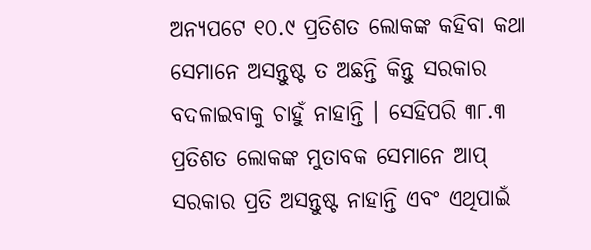ଅନ୍ୟପଟେ ୧୦.୯ ପ୍ରତିଶତ ଲୋକଙ୍କ କହିବା କଥା ସେମାନେ ଅସନ୍ତୁଷ୍ଟ ତ ଅଛନ୍ତି କିନ୍ତୁ ସରକାର ବଦଳାଇବାକୁ ଚାହୁଁ ନାହାନ୍ତି । ସେହିପରି ୩୮.୩ ପ୍ରତିଶତ ଲୋକଙ୍କ ମୁତାବକ ସେମାନେ ଆପ୍ ସରକାର ପ୍ରତି ଅସନ୍ତୁଷ୍ଟ ନାହାନ୍ତି ଏବଂ ଏଥିପାଇଁ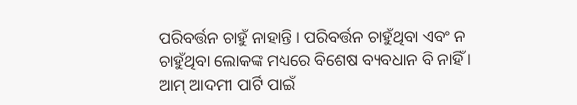ପରିବର୍ତ୍ତନ ଚାହୁଁ ନାହାନ୍ତି । ପରିବର୍ତ୍ତନ ଚାହୁଁଥିବା ଏବଂ ନ ଚାହୁଁଥିବା ଲୋକଙ୍କ ମଧ୍ୟରେ ବିଶେଷ ବ୍ୟବଧାନ ବି ନାହିଁ ।
ଆମ୍ ଆଦମୀ ପାର୍ଟି ପାଇଁ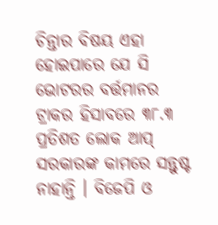ଚିନ୍ତାର ବିଷୟ ଏହା ହୋଇପାରେ ଯେ ସି ଭୋଟରର ବର୍ତ୍ତମାନର ଟ୍ରାକର ହିସାବରେ ୩୮.୩ ପ୍ରତିଶତ ଲୋକ ଆପ୍ ସରକାରଙ୍କ କାମରେ ସନ୍ତୁଷ୍ଟ ନାହାନ୍ତି । ବିଜେପି ଓ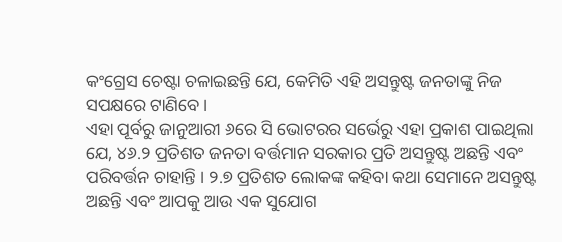କଂଗ୍ରେସ ଚେଷ୍ଟା ଚଳାଇଛନ୍ତି ଯେ, କେମିତି ଏହି ଅସନ୍ତୁଷ୍ଟ ଜନତାଙ୍କୁ ନିଜ ସପକ୍ଷରେ ଟାଣିବେ ।
ଏହା ପୂର୍ବରୁ ଜାନୁଆରୀ ୬ରେ ସି ଭୋଟରର ସର୍ଭେରୁ ଏହା ପ୍ରକାଶ ପାଇଥିଲା ଯେ, ୪୬.୨ ପ୍ରତିଶତ ଜନତା ବର୍ତ୍ତମାନ ସରକାର ପ୍ରତି ଅସନ୍ତୁଷ୍ଟ ଅଛନ୍ତି ଏବଂ ପରିବର୍ତ୍ତନ ଚାହାନ୍ତି । ୨.୭ ପ୍ରତିଶତ ଲୋକଙ୍କ କହିବା କଥା ସେମାନେ ଅସନ୍ତୁଷ୍ଟ ଅଛନ୍ତି ଏବଂ ଆପକୁ ଆଉ ଏକ ସୁଯୋଗ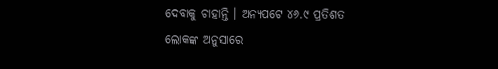ଦେବାକୁ ଚାହାନ୍ତି । ଅନ୍ୟପଟେ ୪୬.୯ ପ୍ରତିଶତ ଲୋକଙ୍କ ଅନୁସାରେ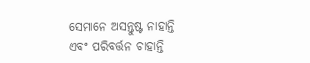ସେମାନେ ଅସନ୍ତୁଷ୍ଟ ନାହାନ୍ତି ଏବଂ ପରିବର୍ତ୍ତନ ଚାହାନ୍ତି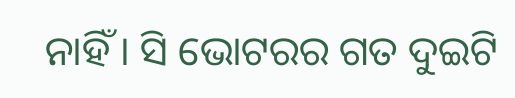ନାହିଁ । ସି ଭୋଟରର ଗତ ଦୁଇଟି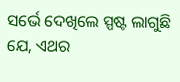ସର୍ଭେ ଦେଖିଲେ ସ୍ପଷ୍ଟ ଲାଗୁଛି ଯେ, ଏଥର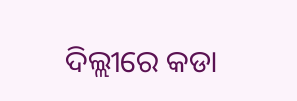ଦିଲ୍ଲୀରେ କଡା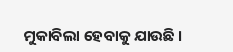ମୁକାବିଲା ହେବାକୁ ଯାଉଛି ।